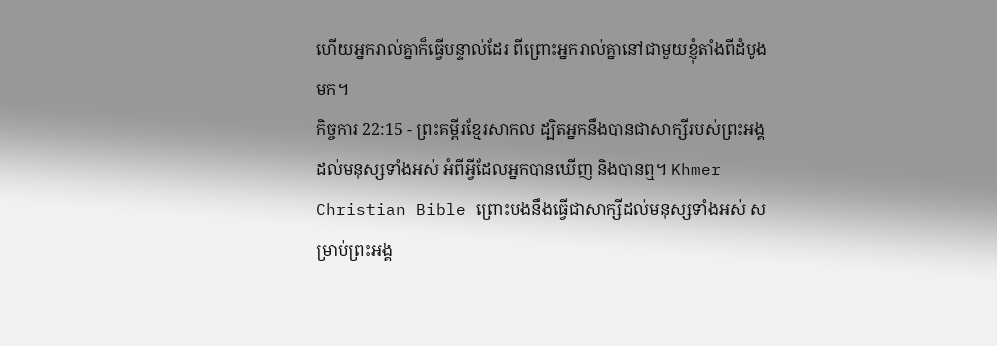ហើយអ្នករាល់គ្នាក៏ធ្វើបន្ទាល់ដែរ ពីព្រោះអ្នករាល់គ្នានៅជាមួយខ្ញុំតាំងពីដំបូងមក។
កិច្ចការ 22:15 - ព្រះគម្ពីរខ្មែរសាកល ដ្បិតអ្នកនឹងបានជាសាក្សីរបស់ព្រះអង្គដល់មនុស្សទាំងអស់ អំពីអ្វីដែលអ្នកបានឃើញ និងបានឮ។ Khmer Christian Bible ព្រោះបងនឹងធ្វើជាសាក្សីដល់មនុស្សទាំងអស់ សម្រាប់ព្រះអង្គ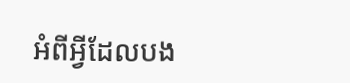អំពីអ្វីដែលបង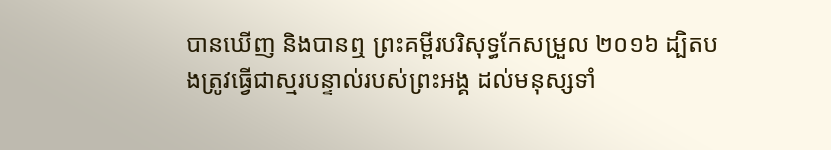បានឃើញ និងបានឮ ព្រះគម្ពីរបរិសុទ្ធកែសម្រួល ២០១៦ ដ្បិតបងត្រូវធ្វើជាស្មរបន្ទាល់របស់ព្រះអង្គ ដល់មនុស្សទាំ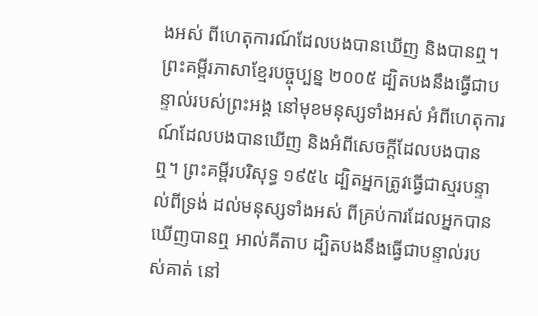ងអស់ ពីហេតុការណ៍ដែលបងបានឃើញ និងបានឮ។ ព្រះគម្ពីរភាសាខ្មែរបច្ចុប្បន្ន ២០០៥ ដ្បិតបងនឹងធ្វើជាបន្ទាល់របស់ព្រះអង្គ នៅមុខមនុស្សទាំងអស់ អំពីហេតុការណ៍ដែលបងបានឃើញ និងអំពីសេចក្ដីដែលបងបានឮ។ ព្រះគម្ពីរបរិសុទ្ធ ១៩៥៤ ដ្បិតអ្នកត្រូវធ្វើជាស្មរបន្ទាល់ពីទ្រង់ ដល់មនុស្សទាំងអស់ ពីគ្រប់ការដែលអ្នកបានឃើញបានឮ អាល់គីតាប ដ្បិតបងនឹងធ្វើជាបន្ទាល់របស់គាត់ នៅ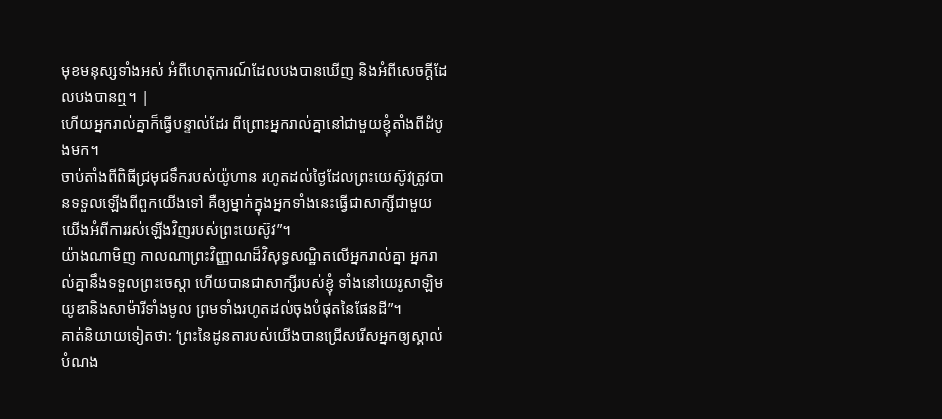មុខមនុស្សទាំងអស់ អំពីហេតុការណ៍ដែលបងបានឃើញ និងអំពីសេចក្ដីដែលបងបានឮ។ |
ហើយអ្នករាល់គ្នាក៏ធ្វើបន្ទាល់ដែរ ពីព្រោះអ្នករាល់គ្នានៅជាមួយខ្ញុំតាំងពីដំបូងមក។
ចាប់តាំងពីពិធីជ្រមុជទឹករបស់យ៉ូហាន រហូតដល់ថ្ងៃដែលព្រះយេស៊ូវត្រូវបានទទួលឡើងពីពួកយើងទៅ គឺឲ្យម្នាក់ក្នុងអ្នកទាំងនេះធ្វើជាសាក្សីជាមួយយើងអំពីការរស់ឡើងវិញរបស់ព្រះយេស៊ូវ”។
យ៉ាងណាមិញ កាលណាព្រះវិញ្ញាណដ៏វិសុទ្ធសណ្ឋិតលើអ្នករាល់គ្នា អ្នករាល់គ្នានឹងទទួលព្រះចេស្ដា ហើយបានជាសាក្សីរបស់ខ្ញុំ ទាំងនៅយេរូសាឡិម យូឌានិងសាម៉ារីទាំងមូល ព្រមទាំងរហូតដល់ចុងបំផុតនៃផែនដី”។
គាត់និយាយទៀតថា: ‘ព្រះនៃដូនតារបស់យើងបានជ្រើសរើសអ្នកឲ្យស្គាល់បំណង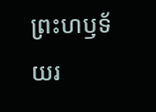ព្រះហឫទ័យរ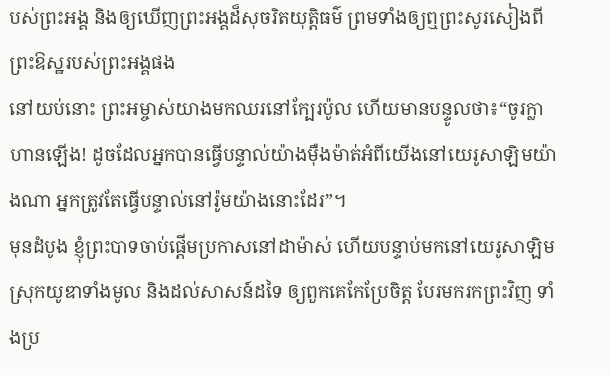បស់ព្រះអង្គ និងឲ្យឃើញព្រះអង្គដ៏សុចរិតយុត្តិធម៌ ព្រមទាំងឲ្យឮព្រះសូរសៀងពីព្រះឱស្ឋរបស់ព្រះអង្គផង
នៅយប់នោះ ព្រះអម្ចាស់យាងមកឈរនៅក្បែរប៉ូល ហើយមានបន្ទូលថា៖“ចូរក្លាហានឡើង! ដូចដែលអ្នកបានធ្វើបន្ទាល់យ៉ាងម៉ឺងម៉ាត់អំពីយើងនៅយេរូសាឡិមយ៉ាងណា អ្នកត្រូវតែធ្វើបន្ទាល់នៅរ៉ូមយ៉ាងនោះដែរ”។
មុនដំបូង ខ្ញុំព្រះបាទចាប់ផ្ដើមប្រកាសនៅដាម៉ាស់ ហើយបន្ទាប់មកនៅយេរូសាឡិម ស្រុកយូឌាទាំងមូល និងដល់សាសន៍ដទៃ ឲ្យពួកគេកែប្រែចិត្ត បែរមករកព្រះវិញ ទាំងប្រ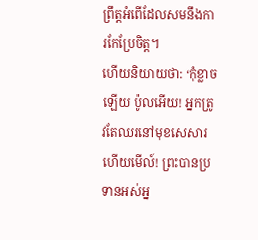ព្រឹត្តអំពើដែលសមនឹងការកែប្រែចិត្ត។
ហើយនិយាយថា: ‘កុំខ្លាចឡើយ ប៉ូលអើយ! អ្នកត្រូវតែឈរនៅមុខសេសារ ហើយមើល៍! ព្រះបានប្រទានអស់អ្ន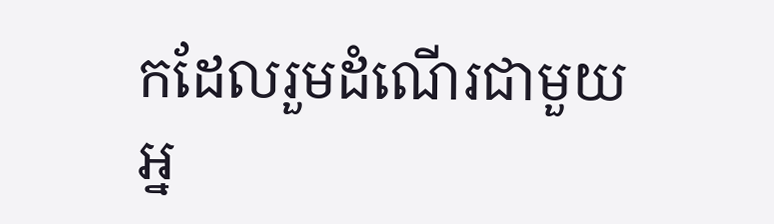កដែលរួមដំណើរជាមួយអ្ន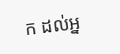ក ដល់អ្ន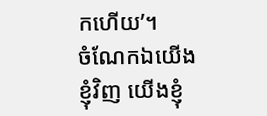កហើយ’។
ចំណែកឯយើងខ្ញុំវិញ យើងខ្ញុំ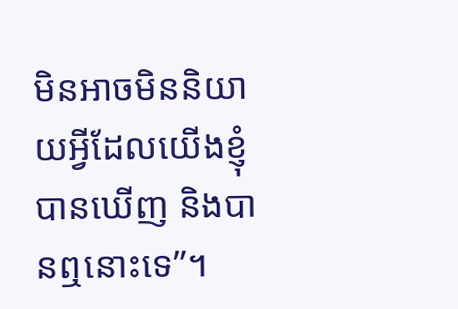មិនអាចមិននិយាយអ្វីដែលយើងខ្ញុំបានឃើញ និងបានឮនោះទេ”។